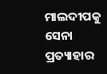ମାଲଦୀପକୁ ସେନା ପ୍ରତ୍ୟାହାର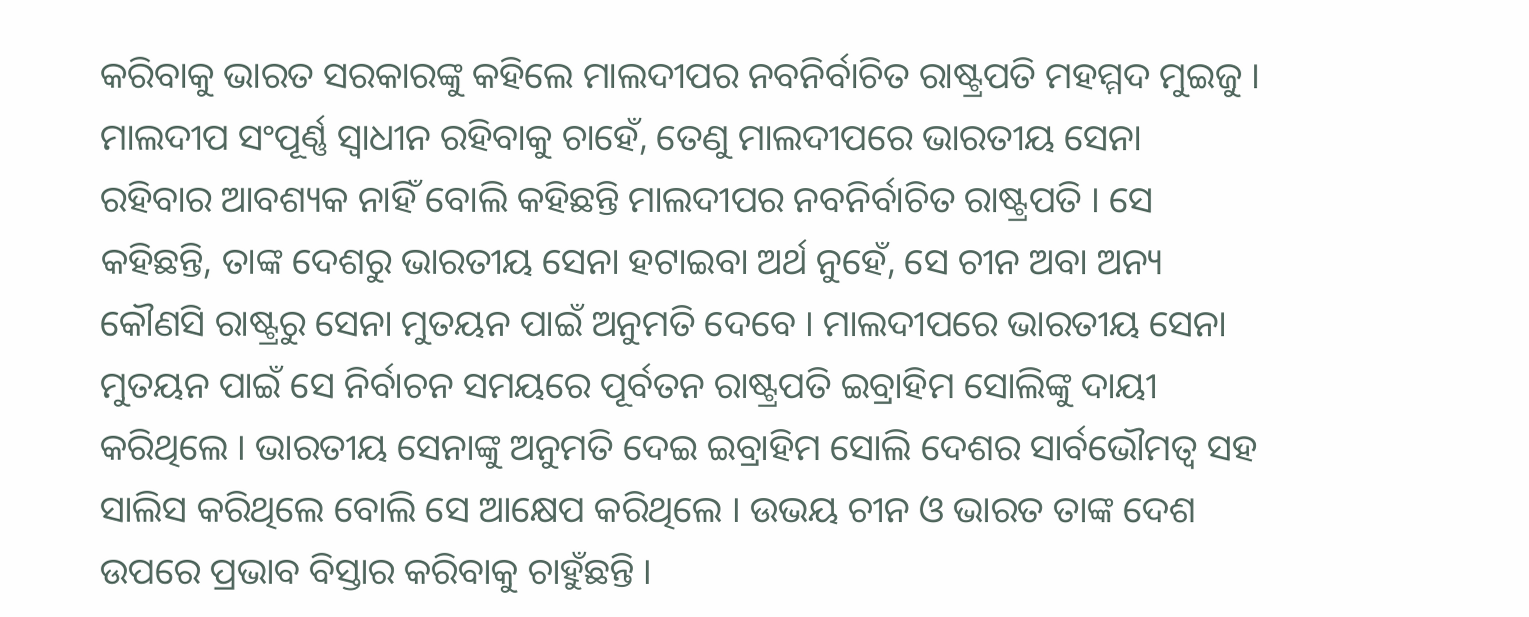କରିବାକୁ ଭାରତ ସରକାରଙ୍କୁ କହିଲେ ମାଲଦୀପର ନବନିର୍ବାଚିତ ରାଷ୍ଟ୍ରପତି ମହମ୍ମଦ ମୁଇଜୁ । ମାଲଦୀପ ସଂପୂର୍ଣ୍ଣ ସ୍ବାଧୀନ ରହିବାକୁ ଚାହେଁ, ତେଣୁ ମାଲଦୀପରେ ଭାରତୀୟ ସେନା ରହିବାର ଆବଶ୍ୟକ ନାହିଁ ବୋଲି କହିଛନ୍ତି ମାଲଦୀପର ନବନିର୍ବାଚିତ ରାଷ୍ଟ୍ରପତି । ସେ କହିଛନ୍ତି, ତାଙ୍କ ଦେଶରୁ ଭାରତୀୟ ସେନା ହଟାଇବା ଅର୍ଥ ନୁହେଁ, ସେ ଚୀନ ଅବା ଅନ୍ୟ କୌଣସି ରାଷ୍ଟ୍ରରୁ ସେନା ମୁତୟନ ପାଇଁ ଅନୁମତି ଦେବେ । ମାଲଦୀପରେ ଭାରତୀୟ ସେନା ମୁତୟନ ପାଇଁ ସେ ନିର୍ବାଚନ ସମୟରେ ପୂର୍ବତନ ରାଷ୍ଟ୍ରପତି ଇବ୍ରାହିମ ସୋଲିଙ୍କୁ ଦାୟୀ କରିଥିଲେ । ଭାରତୀୟ ସେନାଙ୍କୁ ଅନୁମତି ଦେଇ ଇବ୍ରାହିମ ସୋଲି ଦେଶର ସାର୍ବଭୌମତ୍ବ ସହ ସାଲିସ କରିଥିଲେ ବୋଲି ସେ ଆକ୍ଷେପ କରିଥିଲେ । ଉଭୟ ଚୀନ ଓ ଭାରତ ତାଙ୍କ ଦେଶ ଉପରେ ପ୍ରଭାବ ବିସ୍ତାର କରିବାକୁ ଚାହୁଁଛନ୍ତି ।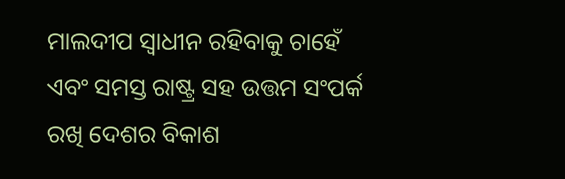ମାଲଦୀପ ସ୍ବାଧୀନ ରହିବାକୁ ଚାହେଁ ଏବଂ ସମସ୍ତ ରାଷ୍ଟ୍ର ସହ ଉତ୍ତମ ସଂପର୍କ ରଖି ଦେଶର ବିକାଶ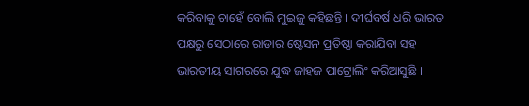କରିବାକୁ ଚାହେଁ ବୋଲି ମୁଇଜୁ କହିଛନ୍ତି । ଦୀର୍ଘବର୍ଷ ଧରି ଭାରତ ପକ୍ଷରୁ ସେଠାରେ ରାଡାର ଷ୍ଟେସନ ପ୍ରତିଷ୍ଠା କରାଯିବା ସହ ଭାରତୀୟ ସାଗରରେ ଯୁଦ୍ଧ ଜାହଜ ପାଟ୍ରୋଲିଂ କରିଆସୁଛି ।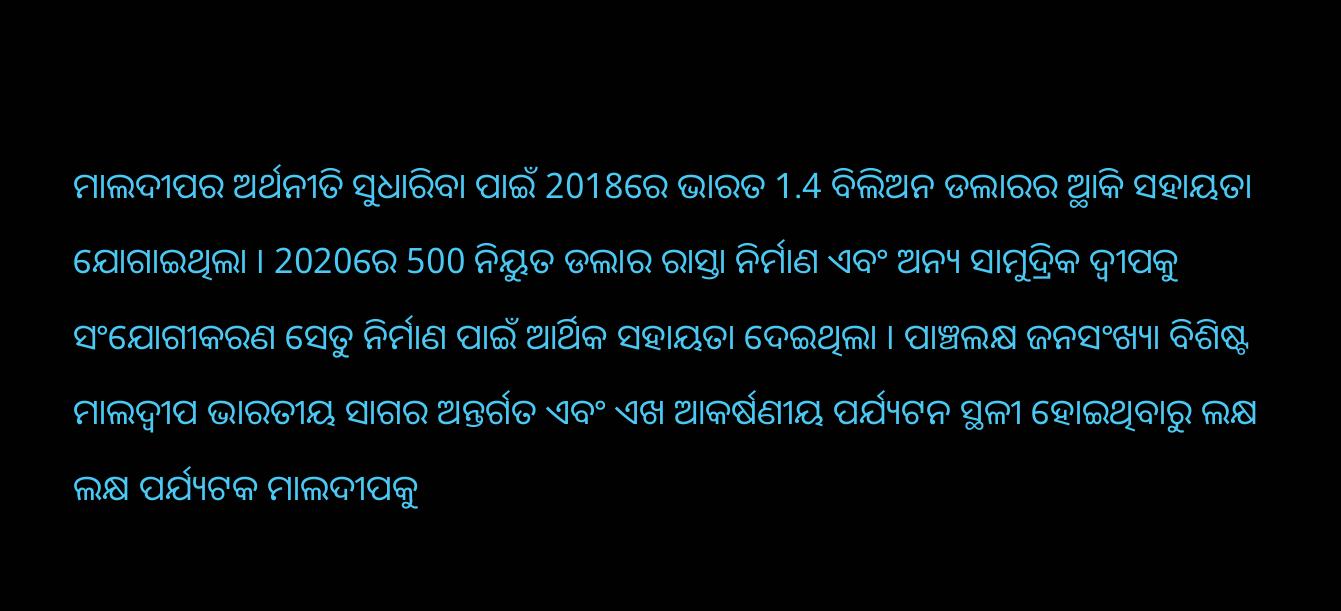ମାଲଦୀପର ଅର୍ଥନୀତି ସୁଧାରିବା ପାଇଁ 2018ରେ ଭାରତ 1.4 ବିଲିଅନ ଡଲାରର ଆ୍ଥିକ ସହାୟତା ଯୋଗାଇଥିଲା । 2020ରେ 500 ନିୟୁତ ଡଲାର ରାସ୍ତା ନିର୍ମାଣ ଏବଂ ଅନ୍ୟ ସାମୁଦ୍ରିକ ଦ୍ବୀପକୁ ସଂଯୋଗୀକରଣ ସେତୁ ନିର୍ମାଣ ପାଇଁ ଆର୍ଥିକ ସହାୟତା ଦେଇଥିଲା । ପାଞ୍ଚଲକ୍ଷ ଜନସଂଖ୍ୟା ବିଶିଷ୍ଟ ମାଲଦ୍ବୀପ ଭାରତୀୟ ସାଗର ଅନ୍ତର୍ଗତ ଏବଂ ଏଖ ଆକର୍ଷଣୀୟ ପର୍ଯ୍ୟଟନ ସ୍ଥଳୀ ହୋଇଥିବାରୁ ଲକ୍ଷ ଲକ୍ଷ ପର୍ଯ୍ୟଟକ ମାଲଦୀପକୁ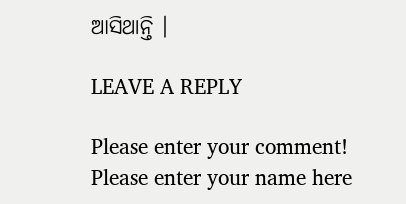ଆସିଥାନ୍ତି ।

LEAVE A REPLY

Please enter your comment!
Please enter your name here